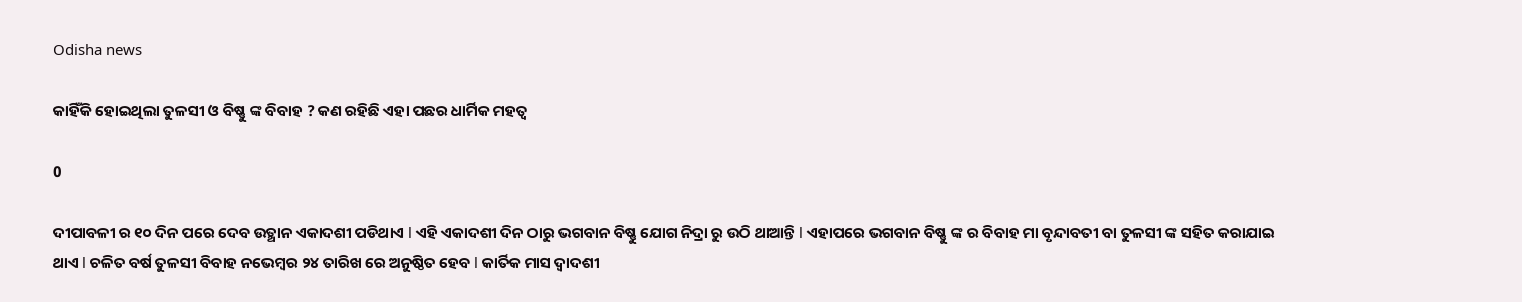Odisha news

କାହିଁକି ହୋଇଥିଲା ତୁଳସୀ ଓ ବିଷ୍ଣୁ ଙ୍କ ବିବାହ ? କଣ ରହିଛି ଏହା ପଛର ଧାର୍ମିକ ମହତ୍ୱ

0

ଦୀପାବଳୀ ର ୧୦ ଦିନ ପରେ ଦେବ ଉତ୍ଥାନ ଏକାଦଶୀ ପଡିଥାଏ l ଏହି ଏକାଦଶୀ ଦିନ ଠାରୁ ଭଗବାନ ବିଷ୍ଣୁ ଯୋଗ ନିଦ୍ରା ରୁ ଉଠି ଥାଆନ୍ତି l ଏହାପରେ ଭଗବାନ ବିଷ୍ଣୁ ଙ୍କ ର ବିବାହ ମା ବୃନ୍ଦାବତୀ ବା ତୁଳସୀ ଙ୍କ ସହିତ କରାଯାଇ ଥାଏ l ଚଳିତ ବର୍ଷ ତୁଳସୀ ବିବାହ ନଭେମ୍ବର ୨୪ ତାରିଖ ରେ ଅନୁଷ୍ଠିତ ହେବ l କାର୍ତିକ ମାସ ଦ୍ୱାଦଶୀ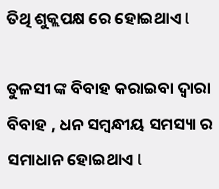ତିଥି ଶୁକ୍ଲପକ୍ଷ ରେ ହୋଇଥାଏ l

ତୁଳସୀ ଙ୍କ ବିବାହ କରାଇବା ଦ୍ୱାରା ବିବାହ , ଧନ ସମ୍ବନ୍ଧୀୟ ସମସ୍ୟା ର ସମାଧାନ ହୋଇଥାଏ l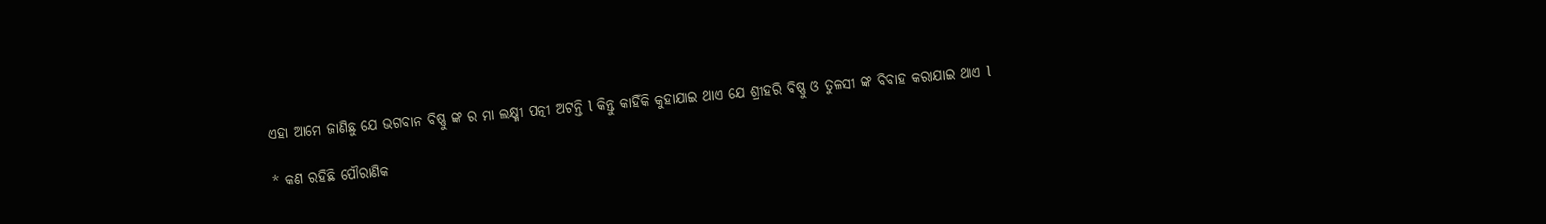ଏହା ଆମେ ଜାଣିଛୁ ଯେ ଭଗବାନ ବିଷ୍ଣୁ ଙ୍କ ର ମା ଲକ୍ଷ୍ମୀ ପତ୍ନୀ ଅଟନ୍ତି l କିନ୍ତୁ କାହିଁକି କୁହାଯାଇ ଥାଏ ଯେ ଶ୍ରୀହରି ବିଷ୍ଣୁ ଓ ତୁଳସୀ ଙ୍କ ବିବାହ କରାଯାଇ ଥାଏ l

* କଣ ରହିଛି ପୌରାଣିକ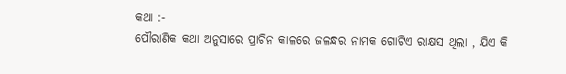କଥା :-
ପୌରାଣିକ କଥା ଅନୁସାରେ ପ୍ରାଚିନ କାଳରେ ଜଳନ୍ଧର ନାମକ ଗୋଟିଏ ରାକ୍ଷସ ଥିଲା , ଯିଏ କି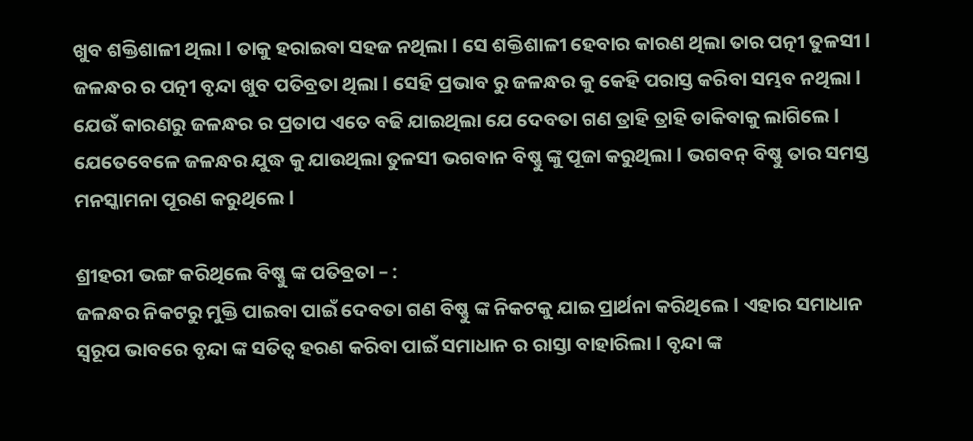ଖୁବ ଶକ୍ତିଶାଳୀ ଥିଲା l ତାକୁ ହରାଇବା ସହଜ ନଥିଲା l ସେ ଶକ୍ତିଶାଳୀ ହେବାର କାରଣ ଥିଲା ତାର ପତ୍ନୀ ତୁଳସୀ l ଜଳନ୍ଧର ର ପତ୍ନୀ ବୃନ୍ଦା ଖୁବ ପତିବ୍ରତା ଥିଲା l ସେହି ପ୍ରଭାବ ରୁ ଜଳନ୍ଧର କୁ କେହି ପରାସ୍ତ କରିବା ସମ୍ଭବ ନଥିଲା l ଯେଉଁ କାରଣରୁ ଜଳନ୍ଧର ର ପ୍ରତାପ ଏତେ ବଢି ଯାଇଥିଲା ଯେ ଦେବତା ଗଣ ତ୍ରାହି ତ୍ରାହି ଡାକିବାକୁ ଲାଗିଲେ l ଯେତେବେଳେ ଜଳନ୍ଧର ଯୁଦ୍ଧ କୁ ଯାଉଥିଲା ତୁଳସୀ ଭଗବାନ ବିଷ୍ଣୁ ଙ୍କୁ ପୂଜା କରୁଥିଲା l ଭଗବନ୍ ବିଷ୍ଣୁ ତାର ସମସ୍ତ ମନସ୍କାମନା ପୂରଣ କରୁଥିଲେ l

ଶ୍ରୀହରୀ ଭଙ୍ଗ କରିଥିଲେ ବିଷ୍ଣୁ ଙ୍କ ପତିବ୍ରତା – :
ଜଳନ୍ଧର ନିକଟରୁ ମୁକ୍ତି ପାଇବା ପାଇଁ ଦେବତା ଗଣ ବିଷ୍ଣୁ ଙ୍କ ନିକଟକୁ ଯାଇ ପ୍ରାର୍ଥନା କରିଥିଲେ l ଏହାର ସମାଧାନ ସ୍ୱରୂପ ଭାବରେ ବୃନ୍ଦା ଙ୍କ ସତିତ୍ୱ ହରଣ କରିବା ପାଇଁ ସମାଧାନ ର ରାସ୍ତା ବାହାରିଲା l ବୃନ୍ଦା ଙ୍କ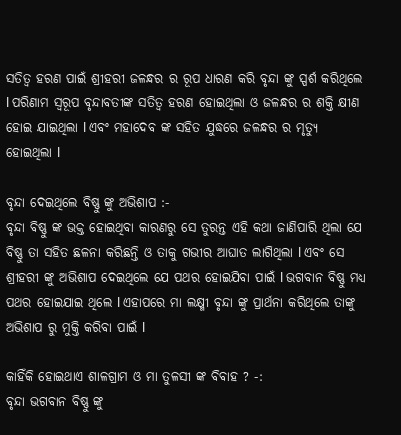ସତିତ୍ୱ ହରଣ ପାଇଁ ଶ୍ରୀହରୀ ଜଳନ୍ଧର ର ରୂପ ଧାରଣ କରି ବୃନ୍ଦା ଙ୍କୁ ସ୍ପର୍ଶ କରିଥିଲେ l ପରିଣାମ ସ୍ୱରୂପ ବୃନ୍ଦାବତୀଙ୍କ ସତିତ୍ୱ ହରଣ ହୋଇଥିଲା ଓ ଜଳନ୍ଧର ର ଶକ୍ତି କ୍ଷୀଣ ହୋଇ ଯାଇଥିଲା l ଏବଂ ମହାଦେବ ଙ୍କ ସହିତ ଯୁଦ୍ଧରେ ଜଳନ୍ଧର ର ମୃତ୍ୟୁ ହୋଇଥିଲା l

ବୃନ୍ଦା ଦେଇଥିଲେ ବିଷ୍ଣୁ ଙ୍କୁ ଅଭିଶାପ :-
ବୃନ୍ଦା ବିଷ୍ଣୁ ଙ୍କ ଭକ୍ତ ହୋଇଥିବା କାରଣରୁ ସେ ତୁରନ୍ତ ଏହି କଥା ଜାଣିପାରି ଥିଲା ଯେ ବିଷ୍ଣୁ ତା ସହିତ ଛଳନା କରିଛନ୍ତି ଓ ତାକୁ ଗଭୀର ଆଘାତ ଲାଗିଥିଲା l ଏବଂ ସେ ଶ୍ରୀହରୀ ଙ୍କୁ ଅଭିଶାପ ଦେଇଥିଲେ ଯେ ପଥର ହୋଇଯିବା ପାଇଁ l ଭଗବାନ ବିଷ୍ଣୁ ମଧ୍ୟ ପଥର ହୋଇଯାଇ ଥିଲେ l ଏହାପରେ ମା ଲକ୍ଷ୍ମୀ ବୃନ୍ଦା ଙ୍କୁ ପ୍ରାର୍ଥନା କରିଥିଲେ ତାଙ୍କୁ ଅଭିଶାପ ରୁ ମୁକ୍ତି କରିବା ପାଇଁ l

କାହିଁକି ହୋଇଥାଏ ଶାଳଗ୍ରାମ ଓ ମା ତୁଳସୀ ଙ୍କ ବିବାହ ? -:
ବୃନ୍ଦା ଭଗବାନ ବିଷ୍ଣୁ ଙ୍କୁ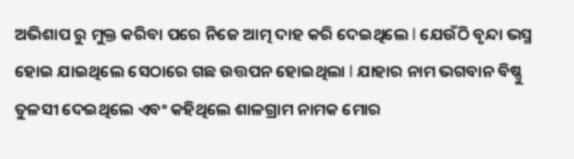ଅଭିଶାପ ରୁ ମୁକ୍ତ କରିବା ପରେ ନିଜେ ଆତ୍ମ ଦାହ କରି ଦେଇଥିଲେ l ଯେଉଁଠି ବୃନ୍ଦା ଭସ୍ମ ହୋଇ ଯାଇଥିଲେ ସେଠାରେ ଗଛ ଉତ୍ତପନ ହୋଇଥିଲା l ଯାହାର ନାମ ଭଗବାନ ବିଷ୍ଣୁ ତୁଳସୀ ଦେଇଥିଲେ ଏବଂ କହିଥିଲେ ଶାଳଗ୍ରାମ ନାମକ ମୋର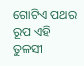ଗୋଟିଏ ପଥର ରୂପ ଏହି ତୁଳସୀ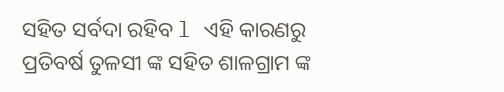ସହିତ ସର୍ବଦା ରହିବ l ଏହି କାରଣରୁ ପ୍ରତିବର୍ଷ ତୁଳସୀ ଙ୍କ ସହିତ ଶାଳଗ୍ରାମ ଙ୍କ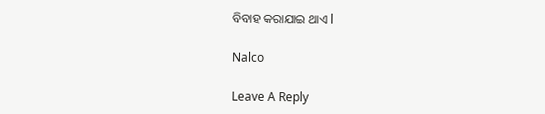ବିବାହ କରାଯାଇ ଥାଏ l

Nalco

Leave A Reply